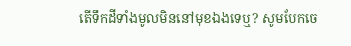តើទឹកដីទាំងមូលមិននៅមុខឯងទេឬ? សូមបែកចេ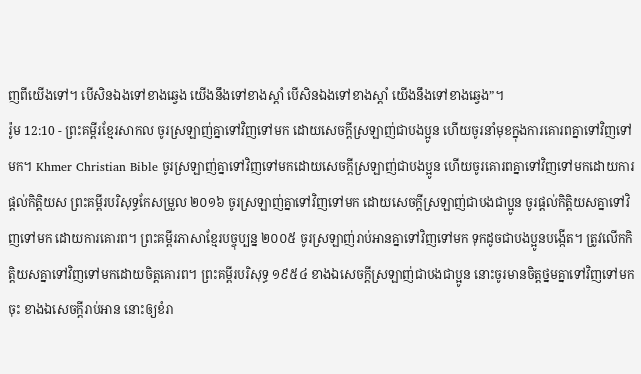ញពីយើងទៅ។ បើសិនឯងទៅខាងឆ្វេង យើងនឹងទៅខាងស្ដាំ បើសិនឯងទៅខាងស្ដាំ យើងនឹងទៅខាងឆ្វេង”។
រ៉ូម 12:10 - ព្រះគម្ពីរខ្មែរសាកល ចូរស្រឡាញ់គ្នាទៅវិញទៅមក ដោយសេចក្ដីស្រឡាញ់ជាបងប្អូន ហើយចូរនាំមុខក្នុងការគោរពគ្នាទៅវិញទៅមក។ Khmer Christian Bible ចូរស្រឡាញ់គ្នាទៅវិញទៅមកដោយសេចក្ដីស្រឡាញ់ជាបងប្អូន ហើយចូរគោរពគ្នាទៅវិញទៅមកដោយការផ្ដល់កិត្ដិយស ព្រះគម្ពីរបរិសុទ្ធកែសម្រួល ២០១៦ ចូរស្រឡាញ់គ្នាទៅវិញទៅមក ដោយសេចក្ដីស្រឡាញ់ជាបងជាប្អូន ចូរផ្តល់កិត្តិយសគ្នាទៅវិញទៅមក ដោយការគោរព។ ព្រះគម្ពីរភាសាខ្មែរបច្ចុប្បន្ន ២០០៥ ចូរស្រឡាញ់រាប់អានគ្នាទៅវិញទៅមក ទុកដូចជាបងប្អូនបង្កើត។ ត្រូវលើកកិត្តិយសគ្នាទៅវិញទៅមកដោយចិត្តគោរព។ ព្រះគម្ពីរបរិសុទ្ធ ១៩៥៤ ខាងឯសេចក្ដីស្រឡាញ់ជាបងជាប្អូន នោះចូរមានចិត្តថ្នមគ្នាទៅវិញទៅមកចុះ ខាងឯសេចក្ដីរាប់អាន នោះឲ្យខំរា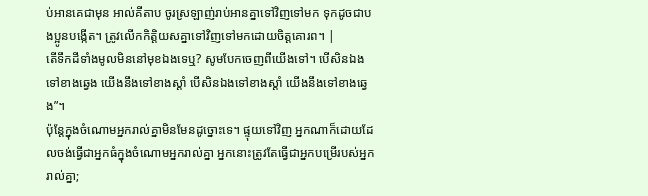ប់អានគេជាមុន អាល់គីតាប ចូរស្រឡាញ់រាប់អានគ្នាទៅវិញទៅមក ទុកដូចជាបងប្អូនបង្កើត។ ត្រូវលើកកិត្ដិយសគ្នាទៅវិញទៅមកដោយចិត្ដគោរព។ |
តើទឹកដីទាំងមូលមិននៅមុខឯងទេឬ? សូមបែកចេញពីយើងទៅ។ បើសិនឯងទៅខាងឆ្វេង យើងនឹងទៅខាងស្ដាំ បើសិនឯងទៅខាងស្ដាំ យើងនឹងទៅខាងឆ្វេង”។
ប៉ុន្តែក្នុងចំណោមអ្នករាល់គ្នាមិនមែនដូច្នោះទេ។ ផ្ទុយទៅវិញ អ្នកណាក៏ដោយដែលចង់ធ្វើជាអ្នកធំក្នុងចំណោមអ្នករាល់គ្នា អ្នកនោះត្រូវតែធ្វើជាអ្នកបម្រើរបស់អ្នករាល់គ្នា;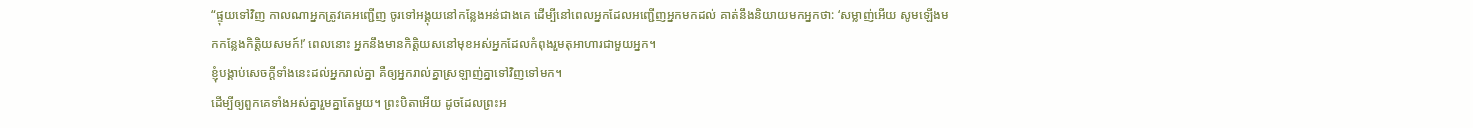“ផ្ទុយទៅវិញ កាលណាអ្នកត្រូវគេអញ្ជើញ ចូរទៅអង្គុយនៅកន្លែងអន់ជាងគេ ដើម្បីនៅពេលអ្នកដែលអញ្ជើញអ្នកមកដល់ គាត់នឹងនិយាយមកអ្នកថា: ‘សម្លាញ់អើយ សូមឡើងមកកន្លែងកិត្តិយសមក៍!’ ពេលនោះ អ្នកនឹងមានកិត្តិយសនៅមុខអស់អ្នកដែលកំពុងរួមតុអាហារជាមួយអ្នក។
ខ្ញុំបង្គាប់សេចក្ដីទាំងនេះដល់អ្នករាល់គ្នា គឺឲ្យអ្នករាល់គ្នាស្រឡាញ់គ្នាទៅវិញទៅមក។
ដើម្បីឲ្យពួកគេទាំងអស់គ្នារួមគ្នាតែមួយ។ ព្រះបិតាអើយ ដូចដែលព្រះអ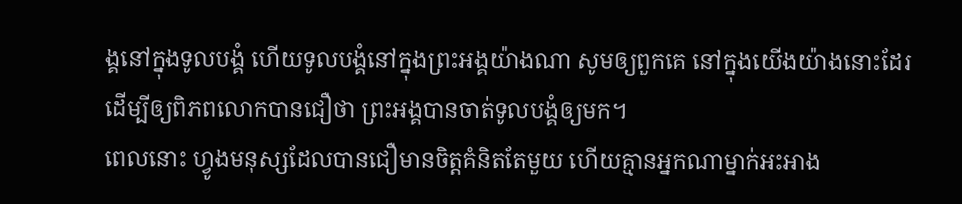ង្គនៅក្នុងទូលបង្គំ ហើយទូលបង្គំនៅក្នុងព្រះអង្គយ៉ាងណា សូមឲ្យពួកគេ នៅក្នុងយើងយ៉ាងនោះដែរ ដើម្បីឲ្យពិភពលោកបានជឿថា ព្រះអង្គបានចាត់ទូលបង្គំឲ្យមក។
ពេលនោះ ហ្វូងមនុស្សដែលបានជឿមានចិត្តគំនិតតែមួយ ហើយគ្មានអ្នកណាម្នាក់អះអាង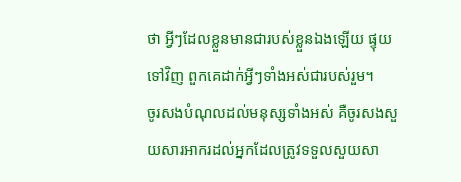ថា អ្វីៗដែលខ្លួនមានជារបស់ខ្លួនឯងឡើយ ផ្ទុយទៅវិញ ពួកគេដាក់អ្វីៗទាំងអស់ជារបស់រួម។
ចូរសងបំណុលដល់មនុស្សទាំងអស់ គឺចូរសងសួយសារអាករដល់អ្នកដែលត្រូវទទួលសួយសា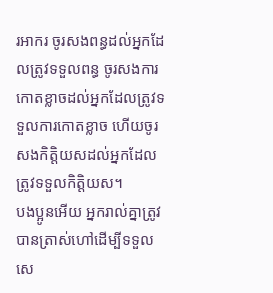រអាករ ចូរសងពន្ធដល់អ្នកដែលត្រូវទទួលពន្ធ ចូរសងការកោតខ្លាចដល់អ្នកដែលត្រូវទទួលការកោតខ្លាច ហើយចូរសងកិត្តិយសដល់អ្នកដែលត្រូវទទួលកិត្តិយស។
បងប្អូនអើយ អ្នករាល់គ្នាត្រូវបានត្រាស់ហៅដើម្បីទទួលសេ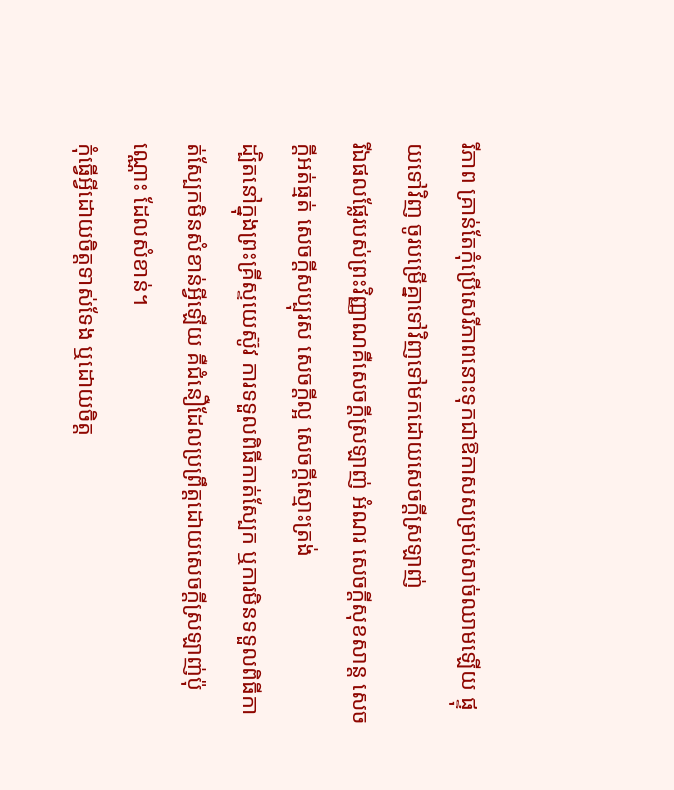រីភាព គ្រាន់តែកុំប្រើសេរីភាពនោះទុកជាឱកាសសម្រាប់សាច់ឈាមឡើយ ផ្ទុយទៅវិញ ចូរបម្រើគ្នាទៅវិញទៅមកដោយសេចក្ដីស្រឡាញ់
រីឯផលផ្លែរបស់ព្រះវិញ្ញាណគឺសេចក្ដីស្រឡាញ់ អំណរ សេចក្ដីសុខសាន្ត សេចក្ដីអត់ធ្មត់ សេចក្ដីសប្បុរស សេចក្ដីល្អ សេចក្ដីស្មោះត្រង់
ដ្បិតនៅក្នុងព្រះគ្រីស្ទយេស៊ូវ ការទទួលពិធីកាត់ស្បែក ឬការមិនទទួលពិធីកាត់ស្បែកមិនសំខាន់អ្វីឡើយ គឺជំនឿដែលប្រព្រឹត្តដោយសេចក្ដីស្រឡាញ់ប៉ុណ្ណោះ ដែលសំខាន់។
កុំធ្វើអ្វីដោយចិត្តទាស់ទែង ឬដោយចិត្ត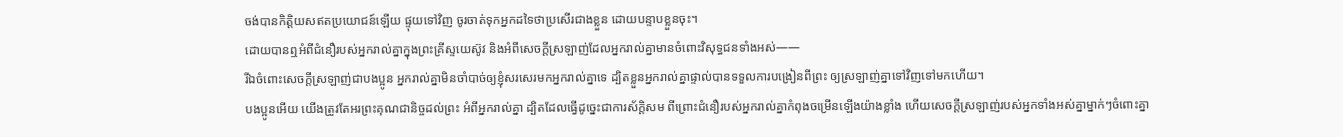ចង់បានកិត្តិយសឥតប្រយោជន៍ឡើយ ផ្ទុយទៅវិញ ចូរចាត់ទុកអ្នកដទៃថាប្រសើរជាងខ្លួន ដោយបន្ទាបខ្លួនចុះ។
ដោយបានឮអំពីជំនឿរបស់អ្នករាល់គ្នាក្នុងព្រះគ្រីស្ទយេស៊ូវ និងអំពីសេចក្ដីស្រឡាញ់ដែលអ្នករាល់គ្នាមានចំពោះវិសុទ្ធជនទាំងអស់——
រីឯចំពោះសេចក្ដីស្រឡាញ់ជាបងប្អូន អ្នករាល់គ្នាមិនចាំបាច់ឲ្យខ្ញុំសរសេរមកអ្នករាល់គ្នាទេ ដ្បិតខ្លួនអ្នករាល់គ្នាផ្ទាល់បានទទួលការបង្រៀនពីព្រះ ឲ្យស្រឡាញ់គ្នាទៅវិញទៅមកហើយ។
បងប្អូនអើយ យើងត្រូវតែអរព្រះគុណជានិច្ចដល់ព្រះ អំពីអ្នករាល់គ្នា ដ្បិតដែលធ្វើដូច្នេះជាការស័ក្ដិសម ពីព្រោះជំនឿរបស់អ្នករាល់គ្នាកំពុងចម្រើនឡើងយ៉ាងខ្លាំង ហើយសេចក្ដីស្រឡាញ់របស់អ្នកទាំងអស់គ្នាម្នាក់ៗចំពោះគ្នា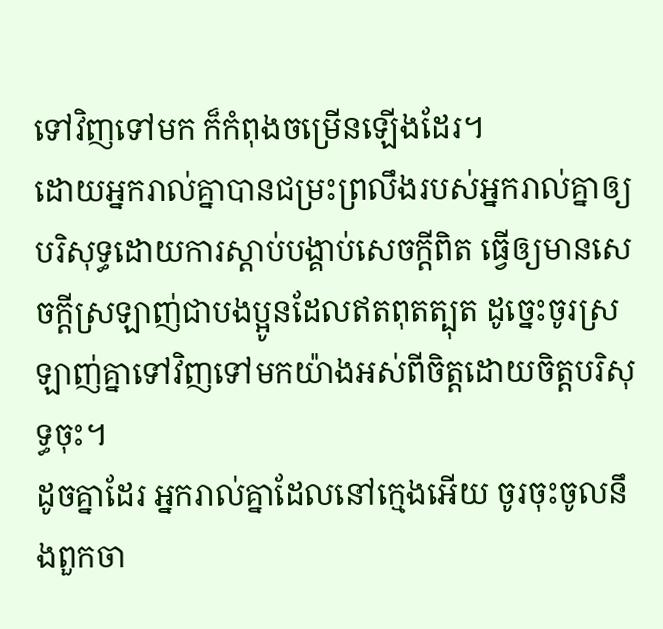ទៅវិញទៅមក ក៏កំពុងចម្រើនឡើងដែរ។
ដោយអ្នករាល់គ្នាបានជម្រះព្រលឹងរបស់អ្នករាល់គ្នាឲ្យបរិសុទ្ធដោយការស្ដាប់បង្គាប់សេចក្ដីពិត ធ្វើឲ្យមានសេចក្ដីស្រឡាញ់ជាបងប្អូនដែលឥតពុតត្បុត ដូច្នេះចូរស្រឡាញ់គ្នាទៅវិញទៅមកយ៉ាងអស់ពីចិត្តដោយចិត្តបរិសុទ្ធចុះ។
ដូចគ្នាដែរ អ្នករាល់គ្នាដែលនៅក្មេងអើយ ចូរចុះចូលនឹងពួកចា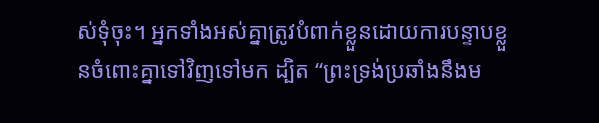ស់ទុំចុះ។ អ្នកទាំងអស់គ្នាត្រូវបំពាក់ខ្លួនដោយការបន្ទាបខ្លួនចំពោះគ្នាទៅវិញទៅមក ដ្បិត “ព្រះទ្រង់ប្រឆាំងនឹងម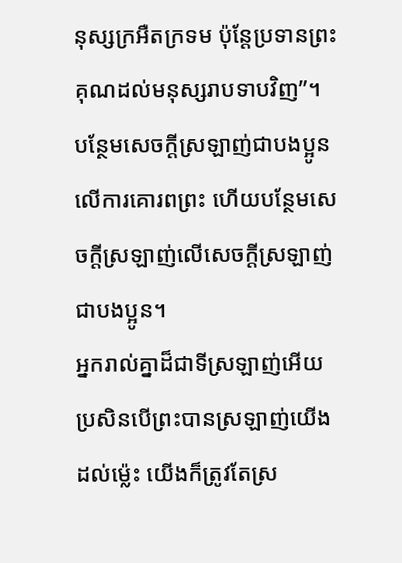នុស្សក្រអឺតក្រទម ប៉ុន្តែប្រទានព្រះគុណដល់មនុស្សរាបទាបវិញ”។
បន្ថែមសេចក្ដីស្រឡាញ់ជាបងប្អូនលើការគោរពព្រះ ហើយបន្ថែមសេចក្ដីស្រឡាញ់លើសេចក្ដីស្រឡាញ់ជាបងប្អូន។
អ្នករាល់គ្នាដ៏ជាទីស្រឡាញ់អើយ ប្រសិនបើព្រះបានស្រឡាញ់យើងដល់ម្ល៉េះ យើងក៏ត្រូវតែស្រ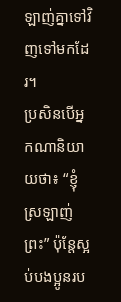ឡាញ់គ្នាទៅវិញទៅមកដែរ។
ប្រសិនបើអ្នកណានិយាយថា៖ “ខ្ញុំស្រឡាញ់ព្រះ” ប៉ុន្តែស្អប់បងប្អូនរប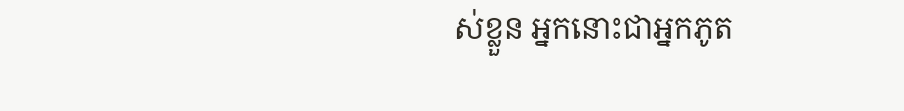ស់ខ្លួន អ្នកនោះជាអ្នកភូត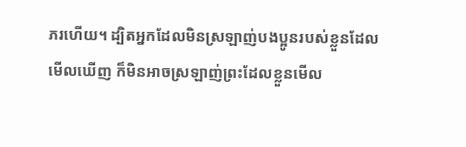ភរហើយ។ ដ្បិតអ្នកដែលមិនស្រឡាញ់បងប្អូនរបស់ខ្លួនដែលមើលឃើញ ក៏មិនអាចស្រឡាញ់ព្រះដែលខ្លួនមើល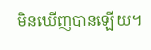មិនឃើញបានឡើយ។